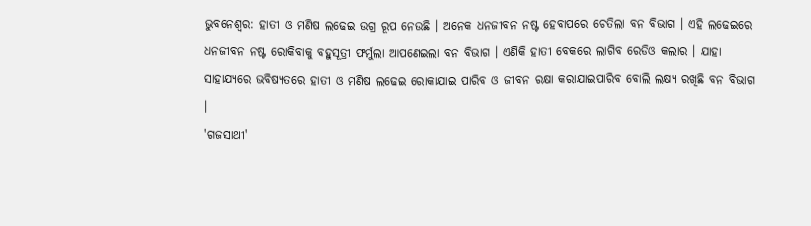ଭୁବନେଶ୍ବର: ହାତୀ ଓ ମଣିଷ ଲଢେଇ ଉଗ୍ର ରୂପ ନେଉଛି । ଅନେକ ଧନଜୀବନ ନଷ୍ଟ ହେବାପରେ ଚେତିଲା ବନ ବିଭାଗ । ଏହି ଲଢେଇରେ ଧନଜୀବନ ନଷ୍ଟ ରୋକିବାକୁ ବହୁସୂତ୍ରୀ ଫର୍ମୁଲା ଆପଣେଇଲା ବନ ବିଭାଗ । ଏଣିକି ହାତୀ ବେକରେ ଲାଗିବ ରେଡିଓ କଲାର । ଯାହା ସାହାଯ୍ୟରେ ଭବିଷ୍ୟତରେ ହାତୀ ଓ ମଣିଷ ଲଢେଇ ରୋକାଯାଇ ପାରିବ ଓ ଜୀବନ ରକ୍ଷା କରାଯାଇପାରିବ ବୋଲି ଲକ୍ଷ୍ୟ ରଖିଛି ବନ ବିଭାଗ ।
'ଗଜସାଥୀ'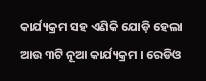କାର୍ଯ୍ୟକ୍ରମ ସହ ଏଣିକି ଯୋଡ଼ି ହେଲା ଆଉ ୩ଟି ନୂଆ କାର୍ଯ୍ୟକ୍ରମ । ରେଡିଓ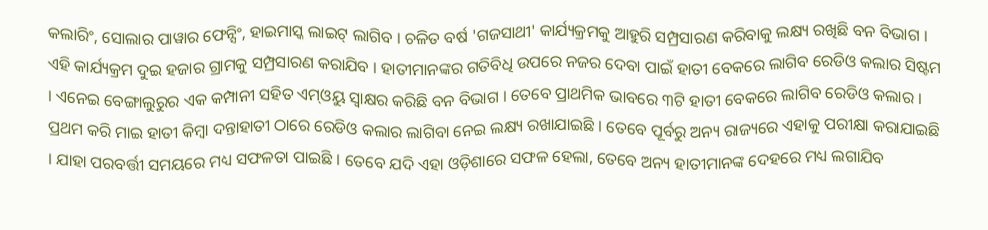କଲାରିଂ, ସୋଲାର ପାୱାର ଫେନ୍ସିଂ, ହାଇମାସ୍କ ଲାଇଟ୍ ଲାଗିବ । ଚଳିତ ବର୍ଷ 'ଗଜସାଥୀ' କାର୍ଯ୍ୟକ୍ରମକୁ ଆହୁରି ସମ୍ପ୍ରସାରଣ କରିବାକୁ ଲକ୍ଷ୍ୟ ରଖିଛି ବନ ବିଭାଗ । ଏହି କାର୍ଯ୍ୟକ୍ରମ ଦୁଇ ହଜାର ଗ୍ରାମକୁ ସମ୍ପ୍ରସାରଣ କରାଯିବ । ହାତୀମାନଙ୍କର ଗତିବିଧି ଉପରେ ନଜର ଦେବା ପାଇଁ ହାତୀ ବେକରେ ଲାଗିବ ରେଡିଓ କଲାର ସିଷ୍ଟମ । ଏନେଇ ବେଙ୍ଗାଲୁରୁର ଏକ କମ୍ପାନୀ ସହିତ ଏମ୍ଓୟୁ ସ୍ବାକ୍ଷର କରିଛି ବନ ବିଭାଗ । ତେବେ ପ୍ରାଥମିକ ଭାବରେ ୩ଟି ହାତୀ ବେକରେ ଲାଗିବ ରେଡିଓ କଲାର । ପ୍ରଥମ କରି ମାଇ ହାତୀ କିମ୍ବା ଦନ୍ତାହାତୀ ଠାରେ ରେଡିଓ କଲାର ଲାଗିବା ନେଇ ଲକ୍ଷ୍ୟ ରଖାଯାଇଛି । ତେବେ ପୂର୍ବରୁ ଅନ୍ୟ ରାଜ୍ୟରେ ଏହାକୁ ପରୀକ୍ଷା କରାଯାଇଛି । ଯାହା ପରବର୍ତ୍ତୀ ସମୟରେ ମଧ୍ୟ ସଫଳତା ପାଇଛି । ତେବେ ଯଦି ଏହା ଓଡ଼ିଶାରେ ସଫଳ ହେଲା, ତେବେ ଅନ୍ୟ ହାତୀମାନଙ୍କ ଦେହରେ ମଧ୍ୟ ଲଗାଯିବ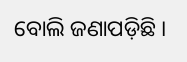ବୋଲି ଜଣାପଡ଼ିଛି ।